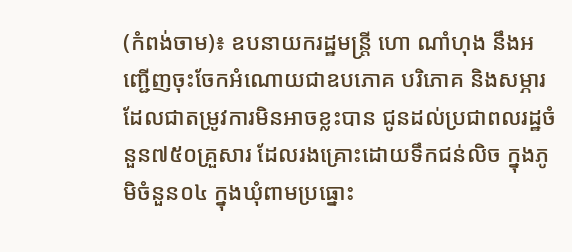(កំពង់ចាម)៖ ឧបនាយករដ្ឋមន្ត្រី ហោ ណាំហុង នឹងអញ្ជើញចុះចែកអំណោយជាឧបភោគ បរិភោគ និងសម្ភារដែលជាតម្រូវការមិនអាចខ្លះបាន ជូនដល់ប្រជាពលរដ្ឋចំនួន៧៥០គ្រួសារ ដែលរងគ្រោះដោយទឹកជន់លិច ក្នុងភូមិចំនួន០៤ ក្នុងឃុំពាមប្រធ្នោះ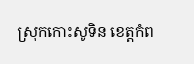ស្រុកកោះសូទិន ខេត្ដកំព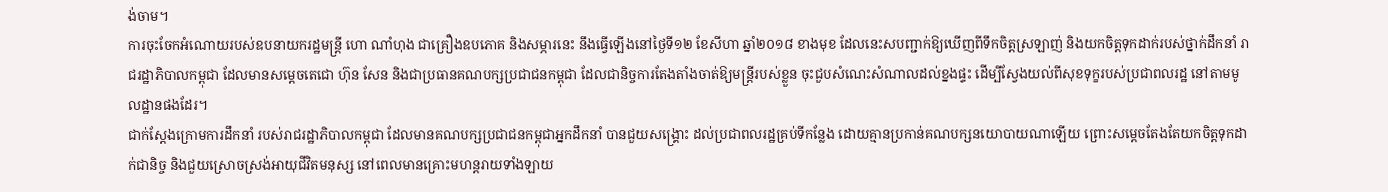ង់ចាម។
ការចុះចែកអំណោយរបស់ឧបនាយករដ្ឋមន្ត្រី ហោ ណាំហុង ជាគ្រឿងឧបភោគ និងសម្ភារនេះ នឹងធ្វើឡើងនៅថ្ងៃទី១២ ខែសីហា ឆ្នាំ២០១៨ ខាងមុខ ដែលនេះសបញ្ជាក់ឱ្យឃើញពីទឹកចិត្តស្រឡាញ់ និងយកចិត្តទុកដាក់របស់ថ្នាក់ដឹកនាំ រាជរដ្ឋាភិបាលកម្ពុជា ដែលមានសម្តេចតេជោ ហ៊ុន សែន និងជាប្រធានគណបក្សប្រជាជនកម្ពុជា ដែលជានិច្ចការតែងតាំងចាត់ឱ្យមន្ត្រីរបស់ខ្លួន ចុះជួបសំណេះសំណាលដល់ខ្នងផ្ទះ ដើម្បីស្វែងយល់ពីសុខទុក្ខរបស់ប្រជាពលរដ្ឋ នៅតាមមូលដ្ឋានផងដែរ។
ជាក់ស្តែងក្រោមការដឹកនាំ របស់រាជរដ្ឋាភិបាលកម្ពុជា ដែលមានគណបក្សប្រជាជនកម្ពុជាអ្នកដឹកនាំ បានជួយសង្គ្រោះ ដល់ប្រជាពលរដ្ឋគ្រប់ទីកន្លែង ដោយគ្មានប្រកាន់គណបក្សនយោបាយណាឡើយ ព្រោះសម្ដេចតែងតែយកចិត្តទុកដាក់ជានិច្ច និងជួយស្រោចស្រង់អាយុជីវិតមនុស្ស នៅពេលមានគ្រោះមហន្តរាយទាំងឡាយ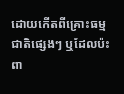ដោយកើតពីគ្រោះធម្មជាតិផ្សេងៗ ឬដែលប៉ះពា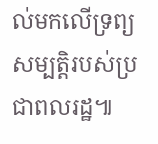ល់មកលើទ្រព្យសម្បត្តិរបស់ប្រជាពលរដ្ឋ៕